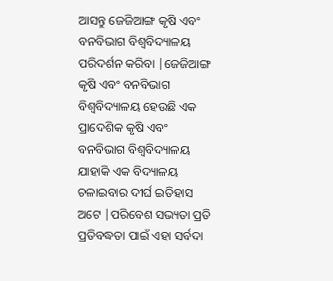ଆସନ୍ତୁ ଜେଜିଆଙ୍ଗ କୃଷି ଏବଂ ବନବିଭାଗ ବିଶ୍ୱବିଦ୍ୟାଳୟ ପରିଦର୍ଶନ କରିବା |ଜେଜିଆଙ୍ଗ କୃଷି ଏବଂ ବନବିଭାଗ ବିଶ୍ୱବିଦ୍ୟାଳୟ ହେଉଛି ଏକ ପ୍ରାଦେଶିକ କୃଷି ଏବଂ ବନବିଭାଗ ବିଶ୍ୱବିଦ୍ୟାଳୟ ଯାହାକି ଏକ ବିଦ୍ୟାଳୟ ଚଳାଇବାର ଦୀର୍ଘ ଇତିହାସ ଅଟେ |ପରିବେଶ ସଭ୍ୟତା ପ୍ରତି ପ୍ରତିବଦ୍ଧତା ପାଇଁ ଏହା ସର୍ବଦା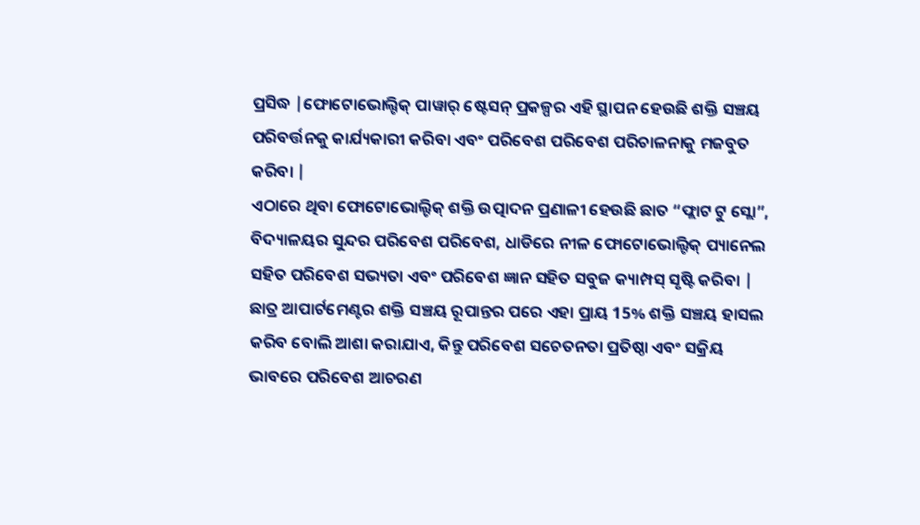ପ୍ରସିଦ୍ଧ |ଫୋଟୋଭୋଲ୍ଟିକ୍ ପାୱାର୍ ଷ୍ଟେସନ୍ ପ୍ରକଳ୍ପର ଏହି ସ୍ଥାପନ ହେଉଛି ଶକ୍ତି ସଞ୍ଚୟ ପରିବର୍ତ୍ତନକୁ କାର୍ଯ୍ୟକାରୀ କରିବା ଏବଂ ପରିବେଶ ପରିବେଶ ପରିଚାଳନାକୁ ମଜବୁତ କରିବା |
ଏଠାରେ ଥିବା ଫୋଟୋଭୋଲ୍ଟିକ୍ ଶକ୍ତି ଉତ୍ପାଦନ ପ୍ରଣାଳୀ ହେଉଛି ଛାତ “ଫ୍ଲାଟ ଟୁ ସ୍ଲୋ”, ବିଦ୍ୟାଳୟର ସୁନ୍ଦର ପରିବେଶ ପରିବେଶ, ଧାଡିରେ ନୀଳ ଫୋଟୋଭୋଲ୍ଟିକ୍ ପ୍ୟାନେଲ ସହିତ ପରିବେଶ ସଭ୍ୟତା ଏବଂ ପରିବେଶ ଜ୍ଞାନ ସହିତ ସବୁଜ କ୍ୟାମ୍ପସ୍ ସୃଷ୍ଟି କରିବା |
ଛାତ୍ର ଆପାର୍ଟମେଣ୍ଟର ଶକ୍ତି ସଞ୍ଚୟ ରୂପାନ୍ତର ପରେ ଏହା ପ୍ରାୟ 15% ଶକ୍ତି ସଞ୍ଚୟ ହାସଲ କରିବ ବୋଲି ଆଶା କରାଯାଏ, କିନ୍ତୁ ପରିବେଶ ସଚେତନତା ପ୍ରତିଷ୍ଠା ଏବଂ ସକ୍ରିୟ ଭାବରେ ପରିବେଶ ଆଚରଣ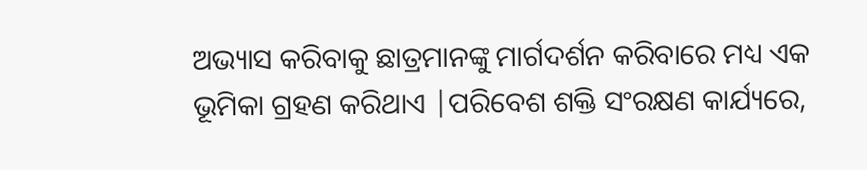ଅଭ୍ୟାସ କରିବାକୁ ଛାତ୍ରମାନଙ୍କୁ ମାର୍ଗଦର୍ଶନ କରିବାରେ ମଧ୍ୟ ଏକ ଭୂମିକା ଗ୍ରହଣ କରିଥାଏ |ପରିବେଶ ଶକ୍ତି ସଂରକ୍ଷଣ କାର୍ଯ୍ୟରେ,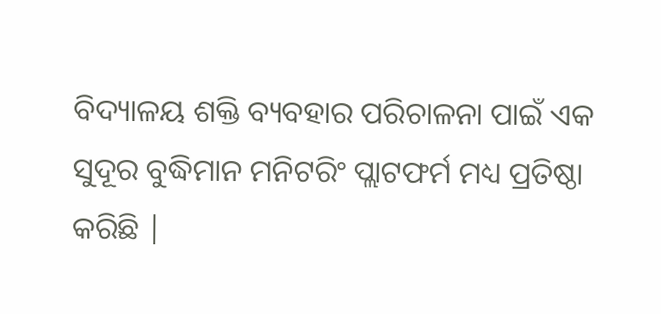ବିଦ୍ୟାଳୟ ଶକ୍ତି ବ୍ୟବହାର ପରିଚାଳନା ପାଇଁ ଏକ ସୁଦୂର ବୁଦ୍ଧିମାନ ମନିଟରିଂ ପ୍ଲାଟଫର୍ମ ମଧ୍ୟ ପ୍ରତିଷ୍ଠା କରିଛି |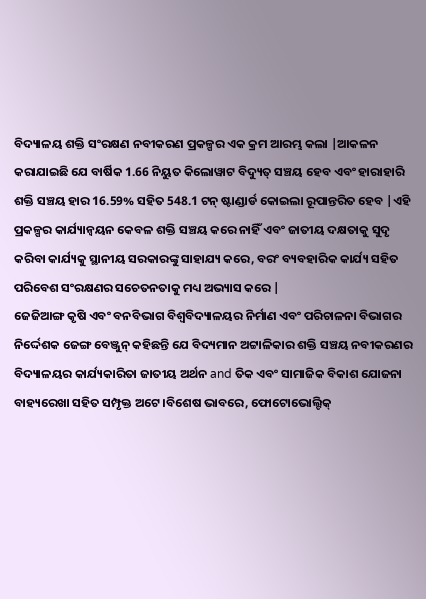ବିଦ୍ୟାଳୟ ଶକ୍ତି ସଂରକ୍ଷଣ ନବୀକରଣ ପ୍ରକଳ୍ପର ଏକ କ୍ରମ ଆରମ୍ଭ କଲା |ଆକଳନ କରାଯାଇଛି ଯେ ବାର୍ଷିକ 1.66 ନିୟୁତ କିଲୋୱାଟ ବିଦ୍ୟୁତ୍ ସଞ୍ଚୟ ହେବ ଏବଂ ହାରାହାରି ଶକ୍ତି ସଞ୍ଚୟ ହାର 16.59% ସହିତ 548.1 ଟନ୍ ଷ୍ଟାଣ୍ଡାର୍ଡ କୋଇଲା ରୂପାନ୍ତରିତ ହେବ |ଏହି ପ୍ରକଳ୍ପର କାର୍ଯ୍ୟାନ୍ୱୟନ କେବଳ ଶକ୍ତି ସଞ୍ଚୟ କରେ ନାହିଁ ଏବଂ ଜାତୀୟ ଦକ୍ଷତାକୁ ସୁଦୃ କରିବା କାର୍ଯ୍ୟକୁ ସ୍ଥାନୀୟ ସରକାରଙ୍କୁ ସାହାଯ୍ୟ କରେ, ବରଂ ବ୍ୟବହାରିକ କାର୍ଯ୍ୟ ସହିତ ପରିବେଶ ସଂରକ୍ଷଣର ସଚେତନତାକୁ ମଧ୍ୟ ଅଭ୍ୟାସ କରେ |
ଜେଜିଆଙ୍ଗ କୃଷି ଏବଂ ବନବିଭାଗ ବିଶ୍ୱବିଦ୍ୟାଳୟର ନିର୍ମାଣ ଏବଂ ପରିଚାଳନା ବିଭାଗର ନିର୍ଦ୍ଦେଶକ ଜେଙ୍ଗ ବେଞ୍ଜୁନ୍ କହିଛନ୍ତି ଯେ ବିଦ୍ୟମାନ ଅଟ୍ଟାଳିକାର ଶକ୍ତି ସଞ୍ଚୟ ନବୀକରଣର ବିଦ୍ୟାଳୟର କାର୍ଯ୍ୟକାରିତା ଜାତୀୟ ଅର୍ଥନ and ତିକ ଏବଂ ସାମାଜିକ ବିକାଶ ଯୋଜନା ବାହ୍ୟରେଖା ସହିତ ସମ୍ପୃକ୍ତ ଅଟେ।ବିଶେଷ ଭାବରେ, ଫୋଟୋଭୋଲ୍ଟିକ୍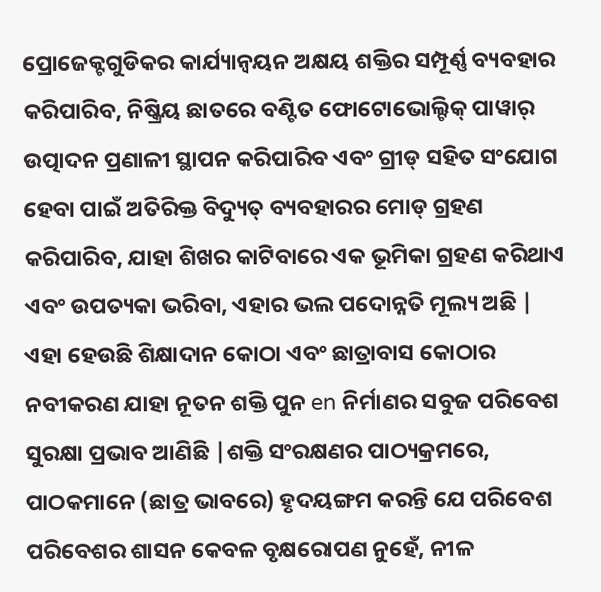ପ୍ରୋଜେକ୍ଟଗୁଡିକର କାର୍ଯ୍ୟାନ୍ୱୟନ ଅକ୍ଷୟ ଶକ୍ତିର ସମ୍ପୂର୍ଣ୍ଣ ବ୍ୟବହାର କରିପାରିବ, ନିଷ୍କ୍ରିୟ ଛାତରେ ବଣ୍ଟିତ ଫୋଟୋଭୋଲ୍ଟିକ୍ ପାୱାର୍ ଉତ୍ପାଦନ ପ୍ରଣାଳୀ ସ୍ଥାପନ କରିପାରିବ ଏବଂ ଗ୍ରୀଡ୍ ସହିତ ସଂଯୋଗ ହେବା ପାଇଁ ଅତିରିକ୍ତ ବିଦ୍ୟୁତ୍ ବ୍ୟବହାରର ମୋଡ୍ ଗ୍ରହଣ କରିପାରିବ, ଯାହା ଶିଖର କାଟିବାରେ ଏକ ଭୂମିକା ଗ୍ରହଣ କରିଥାଏ ଏବଂ ଉପତ୍ୟକା ଭରିବା, ଏହାର ଭଲ ପଦୋନ୍ନତି ମୂଲ୍ୟ ଅଛି |
ଏହା ହେଉଛି ଶିକ୍ଷାଦାନ କୋଠା ଏବଂ ଛାତ୍ରାବାସ କୋଠାର ନବୀକରଣ ଯାହା ନୂତନ ଶକ୍ତି ପୁନ en ନିର୍ମାଣର ସବୁଜ ପରିବେଶ ସୁରକ୍ଷା ପ୍ରଭାବ ଆଣିଛି |ଶକ୍ତି ସଂରକ୍ଷଣର ପାଠ୍ୟକ୍ରମରେ, ପାଠକମାନେ (ଛାତ୍ର ଭାବରେ) ହୃଦୟଙ୍ଗମ କରନ୍ତି ଯେ ପରିବେଶ ପରିବେଶର ଶାସନ କେବଳ ବୃକ୍ଷରୋପଣ ନୁହେଁ, ନୀଳ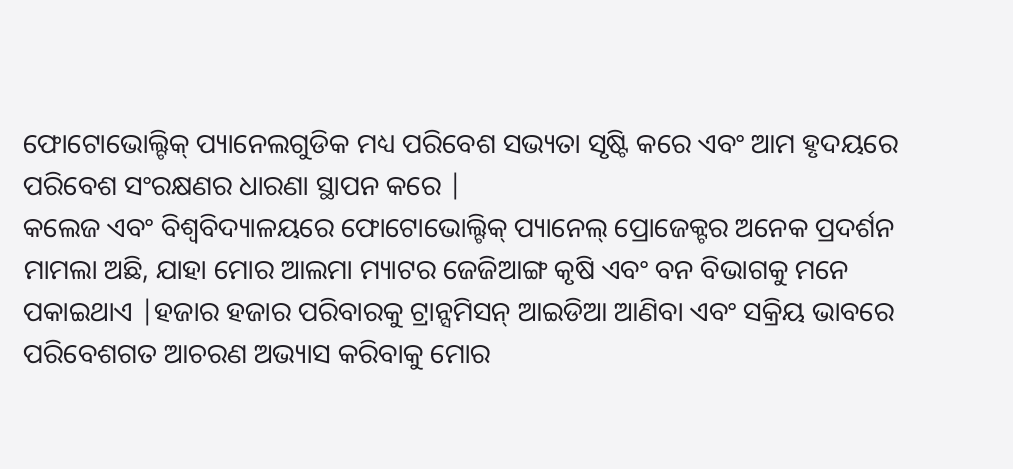ଫୋଟୋଭୋଲ୍ଟିକ୍ ପ୍ୟାନେଲଗୁଡିକ ମଧ୍ୟ ପରିବେଶ ସଭ୍ୟତା ସୃଷ୍ଟି କରେ ଏବଂ ଆମ ହୃଦୟରେ ପରିବେଶ ସଂରକ୍ଷଣର ଧାରଣା ସ୍ଥାପନ କରେ |
କଲେଜ ଏବଂ ବିଶ୍ୱବିଦ୍ୟାଳୟରେ ଫୋଟୋଭୋଲ୍ଟିକ୍ ପ୍ୟାନେଲ୍ ପ୍ରୋଜେକ୍ଟର ଅନେକ ପ୍ରଦର୍ଶନ ମାମଲା ଅଛି, ଯାହା ମୋର ଆଲମା ମ୍ୟାଟର ଜେଜିଆଙ୍ଗ କୃଷି ଏବଂ ବନ ବିଭାଗକୁ ମନେ ପକାଇଥାଏ |ହଜାର ହଜାର ପରିବାରକୁ ଟ୍ରାନ୍ସମିସନ୍ ଆଇଡିଆ ଆଣିବା ଏବଂ ସକ୍ରିୟ ଭାବରେ ପରିବେଶଗତ ଆଚରଣ ଅଭ୍ୟାସ କରିବାକୁ ମୋର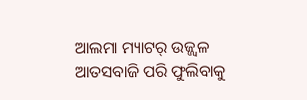ଆଲମା ମ୍ୟାଟର୍ ଉଜ୍ଜ୍ୱଳ ଆତସବାଜି ପରି ଫୁଲିବାକୁ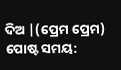ଦିଅ |(ପ୍ରେମ ପ୍ରେମ)
ପୋଷ୍ଟ ସମୟ: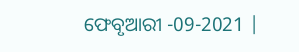ଫେବୃଆରୀ -09-2021 |